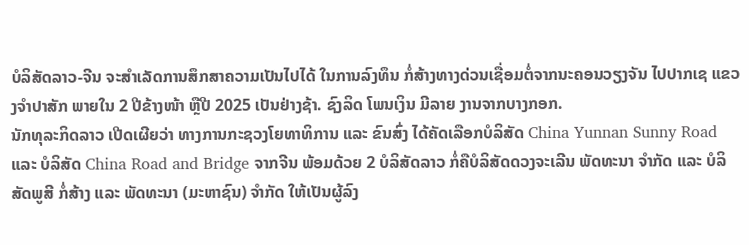ບໍລິສັດລາວ-ຈີນ ຈະສຳເລັດການສຶກສາຄວາມເປັນໄປໄດ້ ໃນການລົງທຶນ ກໍ່ສ້າງທາງດ່ວນເຊື່ອມຕໍ່ຈາກນະຄອນວຽງຈັນ ໄປປາກເຊ ແຂວງຈຳປາສັກ ພາຍໃນ 2 ປີຂ້າງໜ້າ ຫຼືປີ 2025 ເປັນຢ່າງຊ້າ. ຊົງລິດ ໂພນເງິນ ມີລາຍ ງານຈາກບາງກອກ.
ນັກທຸລະກິດລາວ ເປີດເຜີຍວ່າ ທາງການກະຊວງໂຍທາທິການ ແລະ ຂົນສົ່ງ ໄດ້ຄັດເລືອກບໍລິສັດ China Yunnan Sunny Road ແລະ ບໍລິສັດ China Road and Bridge ຈາກຈີນ ພ້ອມດ້ວຍ 2 ບໍລິສັດລາວ ກໍ່ຄືບໍລິສັດດວງຈະເລີນ ພັດທະນາ ຈຳກັດ ແລະ ບໍລິສັດພູສີ ກໍ່ສ້າງ ແລະ ພັດທະນາ (ມະຫາຊົນ) ຈຳກັດ ໃຫ້ເປັນຜູ້ລົງ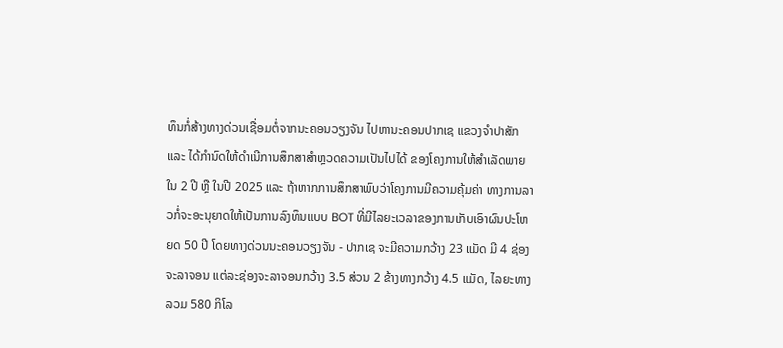ທຶນກໍ່ສ້າງທາງດ່ວນເຊື່ອມຕໍ່ຈາກນະຄອນວຽງຈັນ ໄປຫານະຄອນປາກເຊ ແຂວງຈຳປາສັກ ແລະ ໄດ້ກຳນົດໃຫ້ດຳເນີການສຶກສາສຳຫຼວດຄວາມເປັນໄປໄດ້ ຂອງໂຄງການໃຫ້ສຳເລັດພາຍໃນ 2 ປີ ຫຼື ໃນປີ 2025 ແລະ ຖ້າຫາກການສຶກສາພົບວ່າໂຄງການມີຄວາມຄຸ້ມຄ່າ ທາງການລາວກໍ່ຈະອະນຸຍາດໃຫ້ເປັນການລົງທຶນແບບ BOT ທີ່ມີໄລຍະເວລາຂອງການເກັບເອົາຜົນປະໂຫຍດ 50 ປີ ໂດຍທາງດ່ວນນະຄອນວຽງຈັນ - ປາກເຊ ຈະມີຄວາມກວ້າງ 23 ແມັດ ມີ 4 ຊ່ອງຈະລາຈອນ ແຕ່ລະຊ່ອງຈະລາຈອນກວ້າງ 3.5 ສ່ວນ 2 ຂ້າງທາງກວ້າງ 4.5 ແມັດ, ໄລຍະທາງລວມ 580 ກິໂລ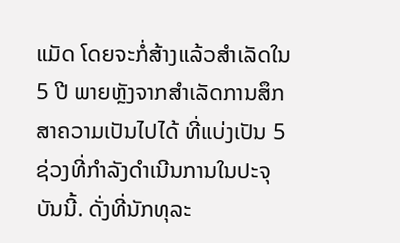ແມັດ ໂດຍຈະກໍ່ສ້າງແລ້ວສຳເລັດໃນ 5 ປີ ພາຍຫຼັງຈາກສຳເລັດການສຶກສາຄວາມເປັນໄປໄດ້ ທີ່ແບ່ງເປັນ 5 ຊ່ວງທີ່ກຳລັງດຳເນີນການໃນປະຈຸບັນນີ້. ດັ່ງທີ່ນັກທຸລະ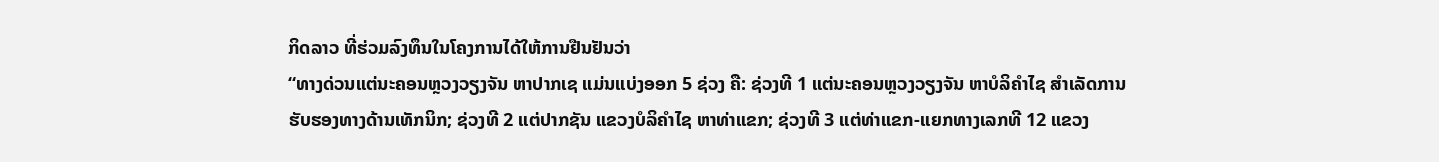ກິດລາວ ທີ່ຮ່ວມລົງທຶນໃນໂຄງການໄດ້ໃຫ້ການຢືນຢັນວ່າ
“ທາງດ່ວນແຕ່ນະຄອນຫຼວງວຽງຈັນ ຫາປາກເຊ ແມ່ນແບ່ງອອກ 5 ຊ່ວງ ຄື: ຊ່ວງທີ 1 ແຕ່ນະຄອນຫຼວງວຽງຈັນ ຫາບໍລິຄຳໄຊ ສຳເລັດການຮັບຮອງທາງດ້ານເທັກນິກ; ຊ່ວງທີ 2 ແຕ່ປາກຊັນ ແຂວງບໍລິຄຳໄຊ ຫາທ່າແຂກ; ຊ່ວງທີ 3 ແຕ່ທ່າແຂກ-ແຍກທາງເລກທີ 12 ແຂວງ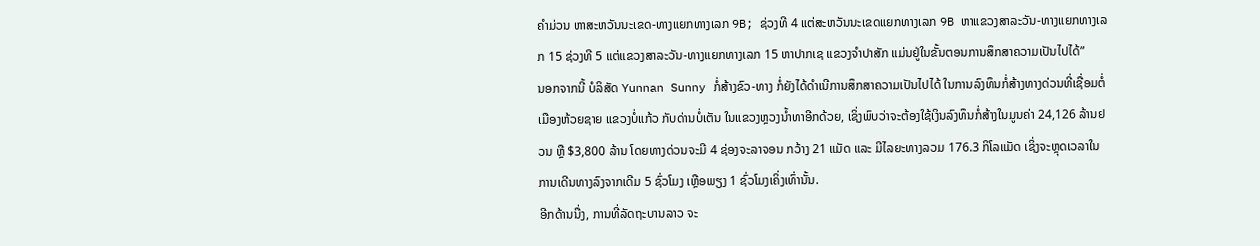ຄຳມ່ວນ ຫາສະຫວັນນະເຂດ-ທາງແຍກທາງເລກ 9B; ຊ່ວງທີ 4 ແຕ່ສະຫວັນນະເຂດແຍກທາງເລກ 9B ຫາແຂວງສາລະວັນ-ທາງແຍກທາງເລກ 15 ຊ່ວງທີ 5 ແຕ່ແຂວງສາລະວັນ-ທາງແຍກທາງເລກ 15 ຫາປາກເຊ ແຂວງຈຳປາສັກ ແມ່ນຢູ່ໃນຂັ້ນຕອນການສຶກສາຄວາມເປັນໄປໄດ້”
ນອກຈາກນີ້ ບໍລິສັດ Yunnan Sunny ກໍ່ສ້າງຂົວ-ທາງ ກໍ່ຍັງໄດ້ດຳເນີການສຶກສາຄວາມເປັນໄປໄດ້ ໃນການລົງທຶນກໍ່ສ້າງທາງດ່ວນທີ່ເຊື່ອມຕໍ່ເມືອງຫ້ວຍຊາຍ ແຂວງບໍ່ແກ້ວ ກັບດ່ານບໍ່ເຕັນ ໃນແຂວງຫຼວງນໍ້າທາອີກດ້ວຍ, ເຊິ່ງພົບວ່າຈະຕ້ອງໃຊ້ເງິນລົງທຶນກໍ່ສ້າງໃນມູນຄ່າ 24,126 ລ້ານຢວນ ຫຼື $3,800 ລ້ານ ໂດຍທາງດ່ວນຈະມີ 4 ຊ່ອງຈະລາຈອນ ກວ້າງ 21 ແມັດ ແລະ ມີໄລຍະທາງລວມ 176.3 ກິໂລແມັດ ເຊິ່ງຈະຫຼຸດເວລາໃນການເດີນທາງລົງຈາກເດີມ 5 ຊົ່ວໂມງ ເຫຼືອພຽງ 1 ຊົ່ວໂມງເຄິ່ງເທົ່ານັ້ນ.
ອີກດ້ານນື່ງ, ການທີ່ລັດຖະບານລາວ ຈະ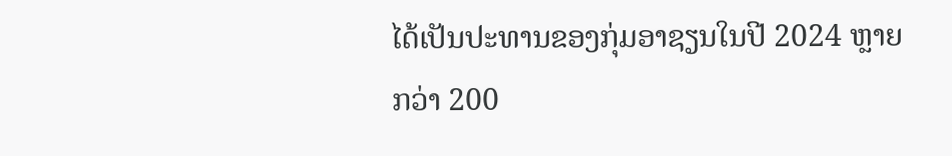ໄດ້ເປັນປະທານຂອງກຸ່ມອາຊຽນໃນປີ 2024 ຫຼາຍກວ່າ 200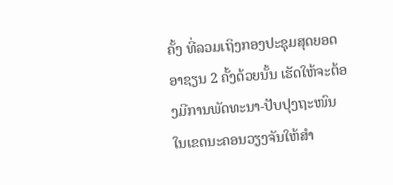ຄັ້ງ ທີ່ລວມເຖິງກອງປະຊຸມສຸດຍອດອາຊຽນ 2 ຄັ້ງດ້ວຍນັ້ນ ເຮັດໃຫ້ຈະຕ້ອງມີການພັດທະນາ-ປັບປຸງຖະໜົນໃນເຂດນະຄອນວຽງຈັນໃຫ້ສຳ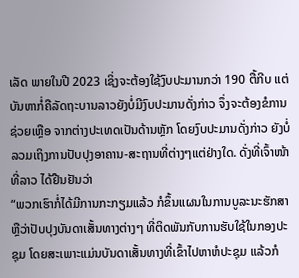ເລັດ ພາຍໃນປີ 2023 ເຊິ່ງຈະຕ້ອງໃຊ້ງົບປະມານກວ່າ 190 ຕື້ກີບ ແຕ່ບັນຫາກໍ່ຄືລັດຖະບານລາວຍັງບໍ່ມີງົບປະມານດັ່ງກ່າວ ຈຶ່ງຈະຕ້ອງຂໍການຊ່ວຍເຫຼືອ ຈາກຕ່າງປະເທດເປັນດ້ານຫຼັກ ໂດຍງົບປະມານດັ່ງກ່າວ ຍັງບໍ່ລວມເຖິງການປັບປຸງອາຄານ-ສະຖານທີ່ຕ່າງໆແຕ່ຢ່າງໃດ. ດັ່ງທີ່ເຈົ້າໜ້າທີ່ລາວ ໄດ້ຢືນຢັນວ່າ
“ພວກເຮົາກໍ່ໄດ້ມີການກະກຽມແລ້ວ ກໍຂຶ້ນແຜນໃນການບູລະນະຮັກສາ ຫຼືວ່າປັບປຸງບັນດາເສັ້ນທາງຕ່າງໆ ທີ່ຕິດພັນກັບການຮັບໃຊ້ໃນກອງປະຊຸມ ໂດຍສະເພາະແມ່ນບັນດາເສັ້ນທາງທີ່ເຂົ້າໄປຫາຫໍປະຊຸມ ແລ້ວກໍ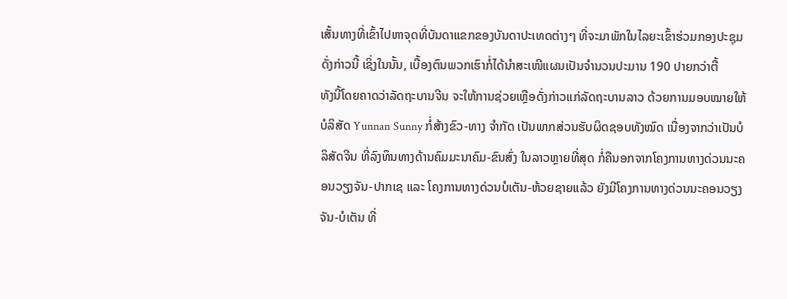ເສັ້ນທາງທີ່ເຂົ້າໄປຫາຈຸດທີ່ບັນດາແຂກຂອງບັນດາປະເທດຕ່າງໆ ທີ່ຈະມາພັກໃນໄລຍະເຂົ້າຮ່ວມກອງປະຊຸມດັ່ງກ່າວນີ້ ເຊິ່ງໃນນັ້ນ, ເບື້ອງຕົນພວກເຮົາກໍ່ໄດ້ນຳສະເໜີແຜນເປັນຈຳນວນປະມານ 190 ປາຍກວ່າຕື້
ທັງນີ້ໂດຍຄາດວ່າລັດຖະບານຈີນ ຈະໃຫ້ການຊ່ວຍເຫຼືອດັ່ງກ່າວແກ່ລັດຖະບານລາວ ດ້ວຍການມອບໝາຍໃຫ້ບໍລິສັດ Yunnan Sunny ກໍ່ສ້າງຂົວ-ທາງ ຈຳກັດ ເປັນພາກສ່ວນຮັບຜິດຊອບທັງໝົດ ເນື່ອງຈາກວ່າເປັນບໍລິສັດຈີນ ທີ່ລົງທຶນທາງດ້ານຄົມມະນາຄົມ-ຂົນສົ່ງ ໃນລາວຫຼາຍທີ່ສຸດ ກໍ່ຄືນອກຈາກໂຄງການທາງດ່ວນນະຄອນວຽງຈັນ-ປາກເຊ ແລະ ໂຄງການທາງດ່ວນບໍເຕັນ-ຫ້ວຍຊາຍແລ້ວ ຍັງມີໂຄງການທາງດ່ວນນະຄອນວຽງຈັນ-ບໍເຕັນ ທີ່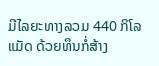ມີໄລຍະທາງລວມ 440 ກິໂລແມັດ ດ້ວຍທຶນກໍ່ສ້າງ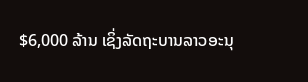$6,000 ລ້ານ ເຊິ່ງລັດຖະບານລາວອະນຸ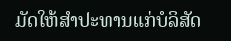ມັດໃຫ້ສຳປະທານແກ່ບໍລິສັດ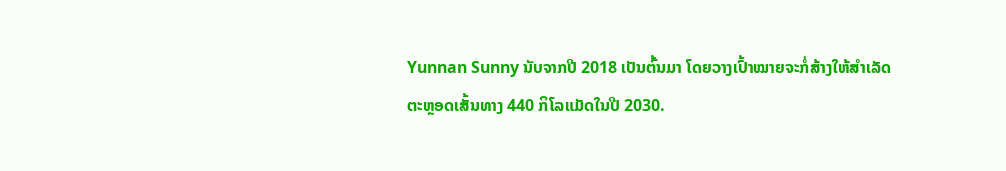Yunnan Sunny ນັບຈາກປີ 2018 ເປັນຕົ້ນມາ ໂດຍວາງເປົ້າໝາຍຈະກໍ່ສ້າງໃຫ້ສຳເລັດຕະຫຼອດເສັ້ນທາງ 440 ກິໂລແມັດໃນປີ 2030.